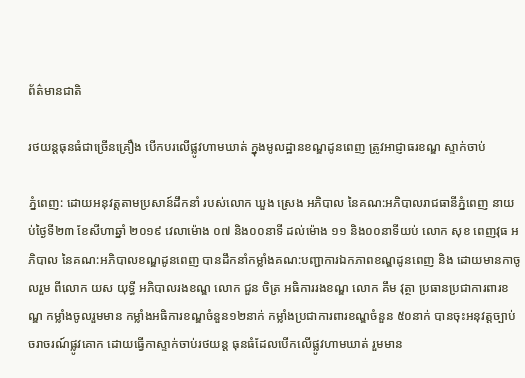ព័ត៌មានជាតិ

រថយន្តធុនធំជាច្រើនគ្រឿង បើកបរលើផ្លូវហាមឃាត់ ក្នុងមូលដ្ឋានខណ្ឌដូនពេញ ត្រូវអាជ្ញាធរខណ្ឌ ស្ទាក់ចាប់

ភ្នំពេញ: ដោយអនុវត្តតាមប្រសាន៍ដឹកនាំ របស់លោក ឃួង ស្រេង អភិបាល នៃគណ:អភិបាលរាជធានីភ្នំពេញ នាយប់ថ្ងៃទី២៣ ខែសីហាឆ្នាំ ២០១៩ វេលាម៉ោង ០៧ និង០០នាទី ដល់ម៉ោង ១១ និង០០នាទីយប់ លោក សុខ ពេញវុធ អភិបាល នៃគណ:អភិបាលខណ្ឌដូនពេញ បានដឹកនាំកម្លាំងគណ:បញ្ជាការឯកភាពខណ្ឌដូនពេញ និង ដោយមានកាចូលរួម ពីលោក យស យុទ្ធី អភិបាលរងខណ្ឌ លោក ជួន ចិត្រ អធិការរងខណ្ឌ លោក គឹម វុត្ថា ប្រធានប្រជាការពារខណ្ឌ កម្លាំងចូលរួមមាន កម្លាំងអធិការខណ្ឌចំនួន១២នាក់ កម្លាំងប្រជាការពារខណ្ឌចំនួន ៥០នាក់ បានចុះអនុវត្តច្បាប់ចរាចរណ៍ផ្លូវគោក ដោយធ្វើកាស្ទាក់ចាប់រថយន្ត ធុនធំដែលបើកលើផ្លូវហាមឃាត់ រួមមាន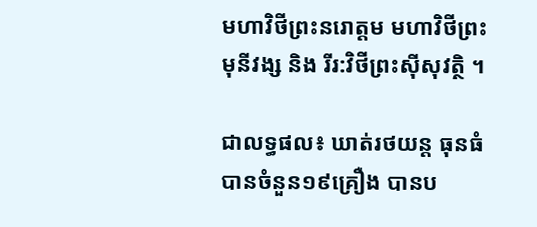មហាវិថីព្រះនរោត្តម មហាវិថីព្រះមុនីវង្ស និង រីរ:វិថីព្រះស៊ីសុវត្ថិ ។

ជាលទ្ធផល៖ ឃាត់រថយន្ត ធុនធំបានចំនួន១៩គ្រឿង បានប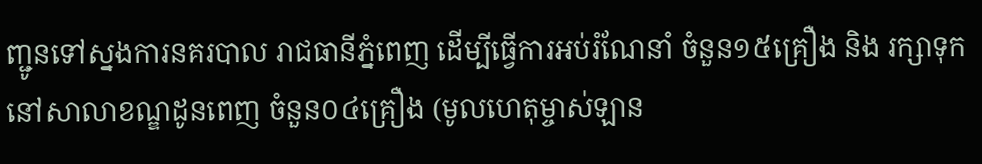ញ្ជូនទៅស្នងការនគរបាល រាជធានីភ្នំពេញ ដើម្បីធ្វើការអប់រំណែនាំ ចំនួន១៥គ្រឿង និង រក្សាទុកនៅសាលាខណ្ឌដូនពេញ ចំនួន០៤គ្រឿង (មូលហេតុម្ចាស់ឡាន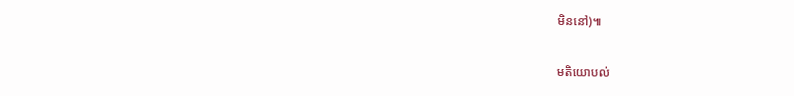មិននៅ)៕

មតិយោបល់